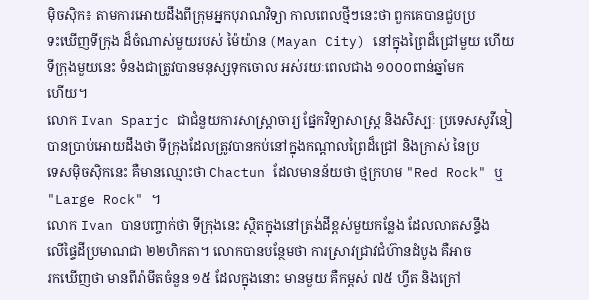ម៉ិចស៊ិក៖ តាមការអោយដឹងពីក្រុមអ្នកបុរាណវិទ្យា កាលពេលថ្មីៗនេះថា ពួកគេបានជួបប្រ
ទះឃើញទីក្រុង ដ៏ចំណាស់មួយរបស់ ម៉ៃយ៉ាន (Mayan City) នៅក្នុងព្រៃដ៏ជ្រៅមួយ ហើយ
ទីក្រុងមួយនេះ ទំនងជាត្រូវបានមនុស្សទុកចោល អស់រយៈពេលជាង ១០០០ពាន់ឆ្នាំមក
ហើយ។
លោក Ivan Sparjc ជាជំនួយការសាស្រ្ដាចារ្យ ផ្នែកវិទ្យាសាស្រ្ដ និងសិស្បៈ ប្រទេសសូវីនៀ
បានប្រាប់អោយដឹងថា ទីក្រុងដែលត្រូវបានកប់នៅក្នុងកណ្ដាលព្រៃដ៏ជ្រៅ និងក្រាស់ នៃប្រ
ទេសម៉ិចស៊ិកនេះ គឺមានឈ្មោះថា Chactun ដែលមានន័យថា ថ្មក្រហម "Red Rock" ឬ
"Large Rock" ។
លោក Ivan បានបញ្ចាក់ថា ទីក្រុងនេះ ស្ថិតក្នុងនៅត្រង់ដីខ្ពស់មួយកន្លែង ដែលលាតសន្ទឹង
លើផ្ទៃដីប្រមាណជា ២២ហិកតា។ លោកបានបន្ថែមថា ការស្រាវជា្រវជំហ៊ានដំបូង គឺអាច
រកឃើញថា មានពីរ៉ាមីតចំនួន ១៥ ដែលក្នុងនោះ មានមួយ គឺកម្ពស់ ៧៥ ហ្វីត និងក្រៅ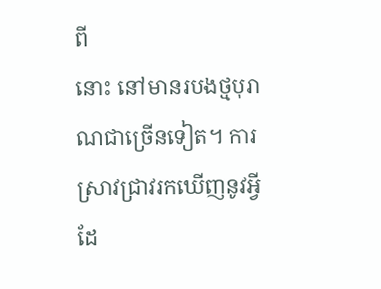ពី
នោះ នៅមានរបងថ្មបុរាណជាច្រើនទៀត។ ការស្រាវជ្រាវរកឃើញនូវអ្វី ដែ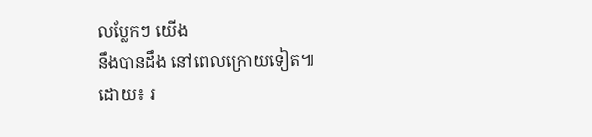លប្លែកៗ យើង
នឹងបានដឹង នៅពេលក្រោយទៀត៕
ដោយ៖ រ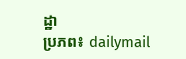ដ្ឋា
ប្រភព៖ dailymail